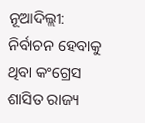ନୂଆଦିଲ୍ଲୀ: ନିର୍ବାଚନ ହେବାକୁ ଥିବା କଂଗ୍ରେସ ଶାସିତ ରାଜ୍ୟ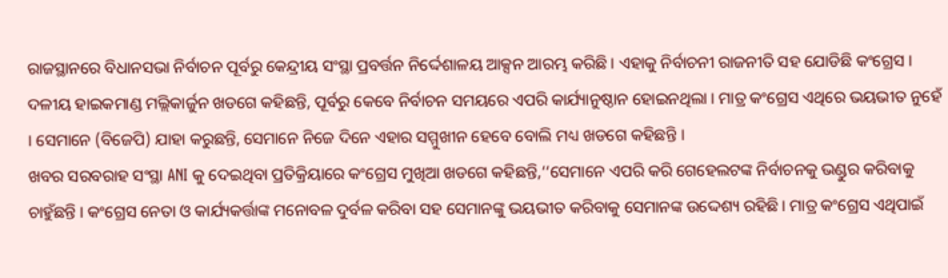ରାଜସ୍ଥାନରେ ବିଧାନସଭା ନିର୍ବାଚନ ପୂର୍ବରୁ କେନ୍ଦ୍ରୀୟ ସଂସ୍ଥା ପ୍ରବର୍ତ୍ତନ ନିର୍ଦ୍ଦେଶାଳୟ ଆକ୍ସନ ଆରମ୍ଭ କରିଛି । ଏହାକୁ ନିର୍ବାଚନୀ ରାଜନୀତି ସହ ଯୋଡିଛି କଂଗ୍ରେସ । ଦଳୀୟ ହାଇକମାଣ୍ଡ ମଲ୍ଲିକାର୍ଜୁନ ଖଡଗେ କହିଛନ୍ତି, ପୂର୍ବରୁ କେବେ ନିର୍ବାଚନ ସମୟରେ ଏପରି କାର୍ଯ୍ୟାନୁଷ୍ଠାନ ହୋଇନଥିଲା । ମାତ୍ର କଂଗ୍ରେସ ଏଥିରେ ଭୟଭୀତ ନୁହେଁ । ସେମାନେ (ବିଜେପି) ଯାହା କରୁଛନ୍ତି, ସେମାନେ ନିଜେ ଦିନେ ଏହାର ସମ୍ମୁଖୀନ ହେବେ ବୋଲି ମଧ୍ୟ ଖଡଗେ କହିଛନ୍ତି ।
ଖବର ସରବରାହ ସଂସ୍ଥା ANI କୁ ଦେଇଥିବା ପ୍ରତିକ୍ରିୟାରେ କଂଗ୍ରେସ ମୁଖିଆ ଖଡଗେ କହିଛନ୍ତି,‘‘ସେମାନେ ଏପରି କରି ଗେହେଲଟଙ୍କ ନିର୍ବାଚନକୁ ଭଣ୍ଡୁର କରିବାକୁ ଚାହୁଁଛନ୍ତି । କଂଗ୍ରେସ ନେତା ଓ କାର୍ଯ୍ୟକର୍ତ୍ତାଙ୍କ ମନୋବଳ ଦୁର୍ବଳ କରିବା ସହ ସେମାନଙ୍କୁ ଭୟଭୀତ କରିବାକୁ ସେମାନଙ୍କ ଉଦ୍ଦେଶ୍ୟ ରହିଛି । ମାତ୍ର କଂଗ୍ରେସ ଏଥିପାଇଁ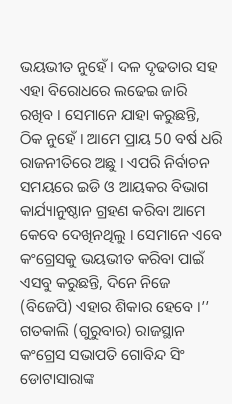ଭୟଭୀତ ନୁହେଁ । ଦଳ ଦୃଢତାର ସହ ଏହା ବିରୋଧରେ ଲଢେଇ ଜାରି ରଖିବ । ସେମାନେ ଯାହା କରୁଛନ୍ତି, ଠିକ ନୁହେଁ । ଆମେ ପ୍ରାୟ 50 ବର୍ଷ ଧରି ରାଜନୀତିରେ ଅଛୁ । ଏପରି ନିର୍ବାଚନ ସମୟରେ ଇଡି ଓ ଆୟକର ବିଭାଗ କାର୍ଯ୍ୟାନୁଷ୍ଠାନ ଗ୍ରହଣ କରିବା ଆମେ କେବେ ଦେଖିନଥିଲୁ । ସେମାନେ ଏବେ କଂଗ୍ରେସକୁ ଭୟଭୀତ କରିବା ପାଇଁ ଏସବୁ କରୁଛନ୍ତି, ଦିନେ ନିଜେ (ବିଜେପି) ଏହାର ଶିକାର ହେବେ ।’’
ଗତକାଲି (ଗୁରୁବାର) ରାଜସ୍ଥାନ କଂଗ୍ରେସ ସଭାପତି ଗୋବିନ୍ଦ ସିଂ ଡୋଟାସାରାଙ୍କ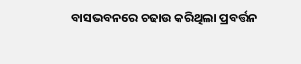ବାସଭବନରେ ଚଢାଉ କରିଥିଲା ପ୍ରବର୍ତ୍ତନ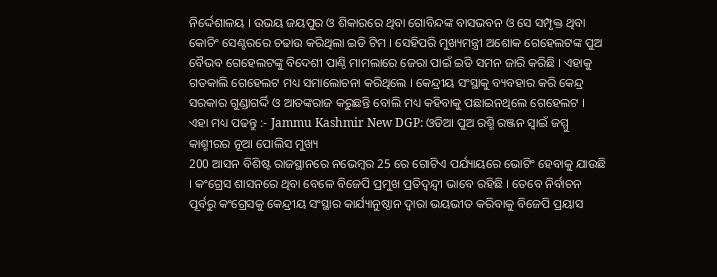ନିର୍ଦ୍ଦେଶାଳୟ । ଉଭୟ ଜୟପୁର ଓ ଶିକାରରେ ଥିବା ଗୋବିନ୍ଦଙ୍କ ବାସଭବନ ଓ ସେ ସମ୍ପୃକ୍ତ ଥିବା କୋଚିଂ ସେଣ୍ଟରରେ ଚଢାଉ କରିଥିଲା ଇଡି ଟିମ । ସେହିପରି ମୁଖ୍ୟମନ୍ତ୍ରୀ ଅଶୋକ ଗେହେଲଟଙ୍କ ପୁଅ ବୈଭବ ଗେହେଲଟଙ୍କୁ ବିଦେଶୀ ପାଣ୍ଠି ମାମଲାରେ ଜେରା ପାଇଁ ଇଡି ସମନ ଜାରି କରିଛି । ଏହାକୁ ଗତକାଲି ଗେହେଲଟ ମଧ୍ୟ ସମାଲୋଚନା କରିଥିଲେ । କେନ୍ଦ୍ରୀୟ ସଂସ୍ଥାକୁ ବ୍ୟବହାର କରି କେନ୍ଦ୍ର ସରକାର ଗୁଣ୍ଡାଗର୍ଦ୍ଦି ଓ ଆତଙ୍କରାଜ କରୁଛନ୍ତି ବୋଲି ମଧ୍ୟ କହିବାକୁ ପଛାଇନଥିଲେ ଗେହେଲଟ ।
ଏହା ମଧ୍ୟ ପଢନ୍ତୁ :- Jammu Kashmir New DGP: ଓଡିଆ ପୁଅ ରଶ୍ମି ରଞ୍ଜନ ସ୍ବାଇଁ ଜମ୍ମୁ କାଶ୍ମୀରର ନୂଆ ପୋଲିସ ମୁଖ୍ୟ
200 ଆସନ ବିଶିଷ୍ଟ ରାଜସ୍ଥାନରେ ନଭେମ୍ବର 25 ରେ ଗୋଟିଏ ପର୍ଯ୍ୟାୟରେ ଭୋଟିଂ ହେବାକୁ ଯାଉଛି । କଂଗ୍ରେସ ଶାସନରେ ଥିବା ବେଳେ ବିଜେପି ପ୍ରମୁଖ ପ୍ରତିଦ୍ବନ୍ଦ୍ବୀ ଭାବେ ରହିଛି । ତେବେ ନିର୍ବାଚନ ପୂର୍ବରୁ କଂଗ୍ରେସକୁ କେନ୍ଦ୍ରୀୟ ସଂସ୍ଥାର କାର୍ଯ୍ୟାନୁଷ୍ଠାନ ଦ୍ବାରା ଭୟଭୀତ କରିବାକୁ ବିଜେପି ପ୍ରୟାସ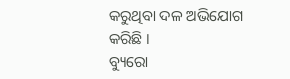କରୁଥିବା ଦଳ ଅଭିଯୋଗ କରିଛି ।
ବ୍ୟୁରୋ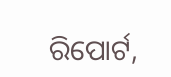ରିପୋର୍ଟ,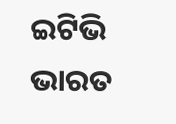ଇଟିଭି ଭାରତ